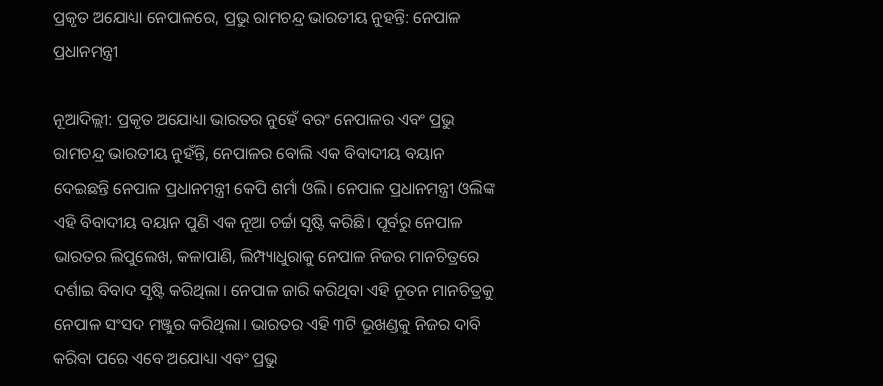ପ୍ରକୃତ ଅଯୋଧ୍ୟା ନେପାଳରେ, ପ୍ରଭୁ ରାମଚନ୍ଦ୍ର ଭାରତୀୟ ନୁହନ୍ତି: ନେପାଳ ପ୍ରଧାନମନ୍ତ୍ରୀ

ନୂଆଦିଲ୍ଲୀ: ପ୍ରକୃତ ଅଯୋଧ୍ୟା ଭାରତର ନୁହେଁ ବରଂ ନେପାଳର ଏବଂ ପ୍ରଭୁ ରାମଚନ୍ଦ୍ର ଭାରତୀୟ ନୁ‌ହଁନ୍ତି, ନେପାଳର ବୋଲି ଏକ ବିବାଦୀୟ ବୟାନ ଦେଇଛନ୍ତି ନେପାଳ ପ୍ରଧାନମନ୍ତ୍ରୀ କେପି ଶର୍ମା ଓଲି। ନେପାଳ ପ୍ରଧାନମନ୍ତ୍ରୀ ଓଲିଙ୍କ ଏହି ବିବାଦୀୟ ବୟାନ ପୁଣି ଏକ ନୂଆ ଚର୍ଚ୍ଚା ସୃଷ୍ଟି କରିଛି। ପୂର୍ବରୁ ନେପାଳ ଭାରତର ଲିପୁଲେଖ, କଳାପାଣି, ଲିମ୍ପ୍ୟାଧୁରାକୁ ନେପାଳ ନିଜର ମାନଚିତ୍ରରେ ଦର୍ଶାଇ ବିବାଦ ସୃଷ୍ଟି କରିଥିଲା। ନେପାଳ ଜାରି କରିଥିବା ଏହି ନୂତନ ମାନଚିତ୍ରକୁ ନେପାଳ ସଂସଦ ମଞ୍ଜୁର କରିଥିଲା। ଭାରତର ଏହି ୩ଟି ଭୂଖଣ୍ଡକୁ ନିଜର ଦାବି କରିବା ପରେ ଏବେ ଅଯୋଧ୍ୟା ଏବଂ ପ୍ରଭୁ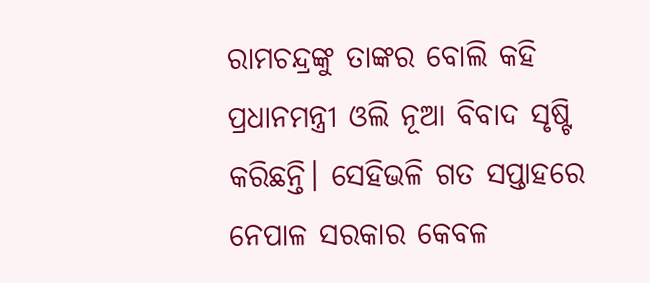ରାମଚନ୍ଦ୍ରଙ୍କୁ ତାଙ୍କର ବୋଲି କହି ପ୍ରଧାନମନ୍ତ୍ରୀ ଓଲି ନୂଆ ବିବାଦ ସୃଷ୍ଟି କରିଛନ୍ତି। ସେହିଭଳି ଗତ ସପ୍ତାହରେ ନେପାଳ ସରକାର କେବଳ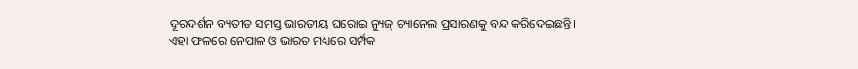ଦୂରଦର୍ଶନ ବ୍ୟତୀତ ସମସ୍ତ ଭାରତୀୟ ଘରୋଇ ନ୍ୟୁଜ୍‌ ଚ୍ୟାନେଲ ପ୍ରସାରଣକୁ ବନ୍ଦ କରିଦେଇଛନ୍ତି। ଏହା ଫଳରେ ନେପାଳ ଓ ଭାରତ ମଧ୍ୟରେ ସର୍ମ୍ପକ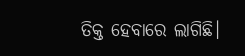ତିକ୍ତ ହେବାରେ ଲାଗିଛି।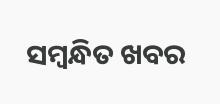ସମ୍ବନ୍ଧିତ ଖବର